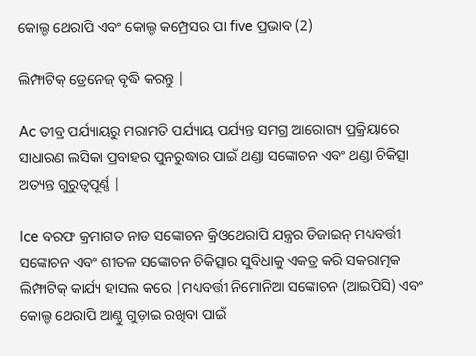କୋଲ୍ଡ ଥେରାପି ଏବଂ କୋଲ୍ଡ କମ୍ପ୍ରେସର ପା five ପ୍ରଭାବ (2)

ଲିମ୍ଫାଟିକ୍ ଡ୍ରେନେଜ୍ ବୃଦ୍ଧି କରନ୍ତୁ |

Ac ତୀବ୍ର ପର୍ଯ୍ୟାୟରୁ ମରାମତି ପର୍ଯ୍ୟାୟ ପର୍ଯ୍ୟନ୍ତ ସମଗ୍ର ଆରୋଗ୍ୟ ପ୍ରକ୍ରିୟାରେ ସାଧାରଣ ଲସିକା ପ୍ରବାହର ପୁନରୁଦ୍ଧାର ପାଇଁ ଥଣ୍ଡା ସଙ୍କୋଚନ ଏବଂ ଥଣ୍ଡା ଚିକିତ୍ସା ଅତ୍ୟନ୍ତ ଗୁରୁତ୍ୱପୂର୍ଣ୍ଣ |

Ice ବରଫ କ୍ରମାଗତ ନାଡ ସଙ୍କୋଚନ କ୍ରିଓଥେରାପି ଯନ୍ତ୍ରର ଡିଜାଇନ୍ ମଧ୍ୟବର୍ତ୍ତୀ ସଙ୍କୋଚନ ଏବଂ ଶୀତଳ ସଙ୍କୋଚନ ଚିକିତ୍ସାର ସୁବିଧାକୁ ଏକତ୍ର କରି ସକରାତ୍ମକ ଲିମ୍ଫାଟିକ୍ କାର୍ଯ୍ୟ ହାସଲ କରେ |ମଧ୍ୟବର୍ତ୍ତୀ ନିମୋନିଆ ସଙ୍କୋଚନ (ଆଇପିସି) ଏବଂ କୋଲ୍ଡ ଥେରାପି ଆଣ୍ଠୁ ଗୁଡ଼ାଇ ରଖିବା ପାଇଁ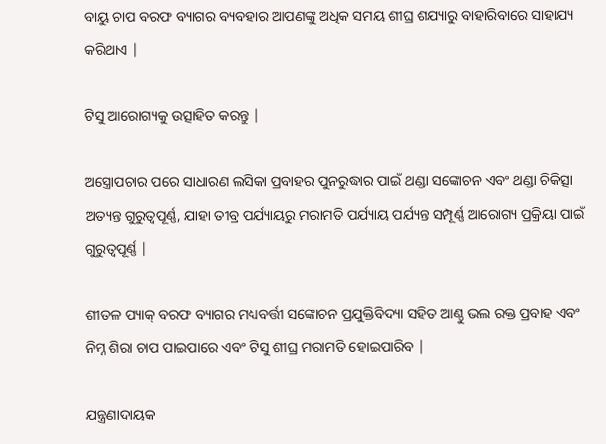ବାୟୁ ଚାପ ବରଫ ବ୍ୟାଗର ବ୍ୟବହାର ଆପଣଙ୍କୁ ଅଧିକ ସମୟ ଶୀଘ୍ର ଶଯ୍ୟାରୁ ବାହାରିବାରେ ସାହାଯ୍ୟ କରିଥାଏ |

ଟିସୁ ଆରୋଗ୍ୟକୁ ଉତ୍ସାହିତ କରନ୍ତୁ |

ଅସ୍ତ୍ରୋପଚାର ପରେ ସାଧାରଣ ଲସିକା ପ୍ରବାହର ପୁନରୁଦ୍ଧାର ପାଇଁ ଥଣ୍ଡା ସଙ୍କୋଚନ ଏବଂ ଥଣ୍ଡା ଚିକିତ୍ସା ଅତ୍ୟନ୍ତ ଗୁରୁତ୍ୱପୂର୍ଣ୍ଣ, ଯାହା ତୀବ୍ର ପର୍ଯ୍ୟାୟରୁ ମରାମତି ପର୍ଯ୍ୟାୟ ପର୍ଯ୍ୟନ୍ତ ସମ୍ପୂର୍ଣ୍ଣ ଆରୋଗ୍ୟ ପ୍ରକ୍ରିୟା ପାଇଁ ଗୁରୁତ୍ୱପୂର୍ଣ୍ଣ |

ଶୀତଳ ପ୍ୟାକ୍ ବରଫ ବ୍ୟାଗର ମଧ୍ୟବର୍ତ୍ତୀ ସଙ୍କୋଚନ ପ୍ରଯୁକ୍ତିବିଦ୍ୟା ସହିତ ଆଣ୍ଠୁ ଭଲ ରକ୍ତ ପ୍ରବାହ ଏବଂ ନିମ୍ନ ଶିରା ଚାପ ପାଇପାରେ ଏବଂ ଟିସୁ ଶୀଘ୍ର ମରାମତି ହୋଇପାରିବ |

ଯନ୍ତ୍ରଣାଦାୟକ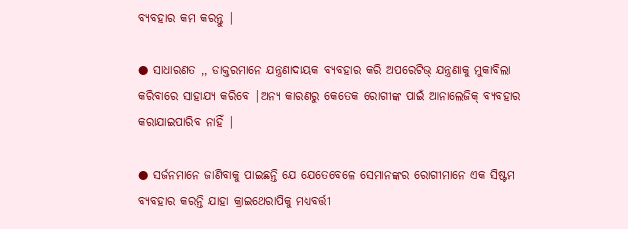ବ୍ୟବହାର କମ କରନ୍ତୁ |

● ସାଧାରଣତ ,, ଡାକ୍ତରମାନେ ଯନ୍ତ୍ରଣାଦାୟକ ବ୍ୟବହାର କରି ଅପରେଟିଭ୍ ଯନ୍ତ୍ରଣାକୁ ମୁକାବିଲା କରିବାରେ ସାହାଯ୍ୟ କରିବେ |ଅନ୍ୟ କାରଣରୁ କେତେକ ରୋଗୀଙ୍କ ପାଇଁ ଆନାଲେଜିକ୍ ବ୍ୟବହାର କରାଯାଇପାରିବ ନାହିଁ |

● ସର୍ଜନମାନେ ଜାଣିବାକୁ ପାଇଛନ୍ତି ଯେ ଯେତେବେଳେ ସେମାନଙ୍କର ରୋଗୀମାନେ ଏକ ସିଷ୍ଟମ ବ୍ୟବହାର କରନ୍ତି ଯାହା କ୍ରାଇଥେରାପିକୁ ମଧ୍ୟବର୍ତ୍ତୀ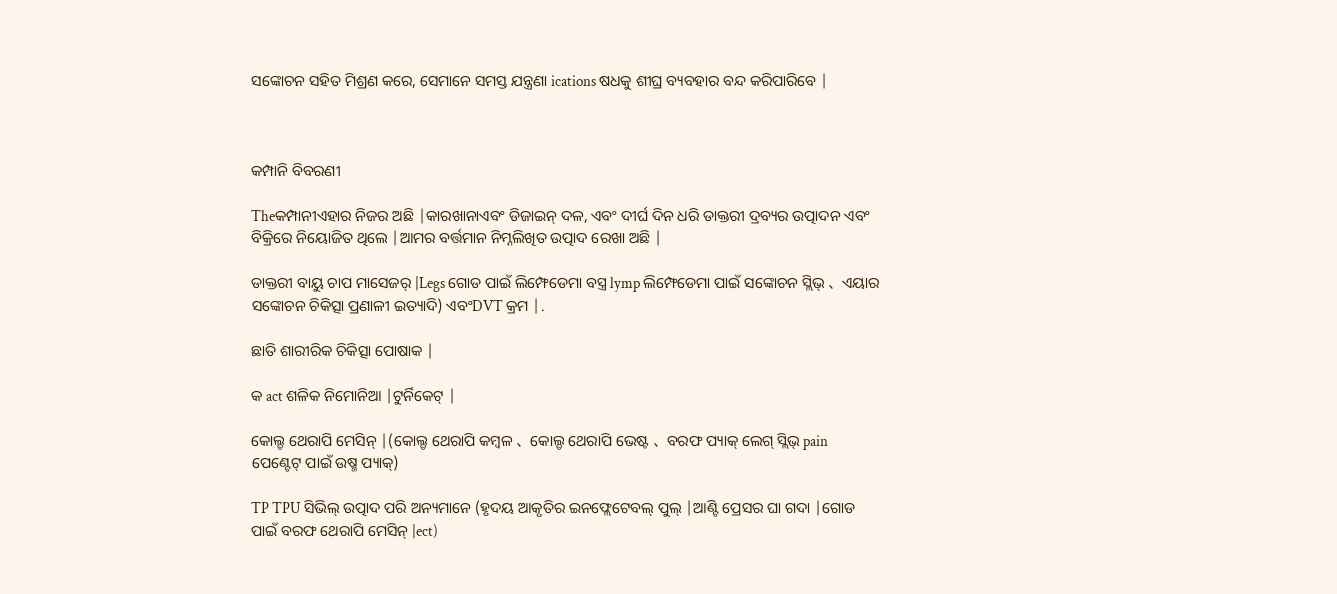ସଙ୍କୋଚନ ସହିତ ମିଶ୍ରଣ କରେ, ସେମାନେ ସମସ୍ତ ଯନ୍ତ୍ରଣା ications ଷଧକୁ ଶୀଘ୍ର ବ୍ୟବହାର ବନ୍ଦ କରିପାରିବେ |



କମ୍ପାନି ବିବରଣୀ

Theକମ୍ପାନୀଏହାର ନିଜର ଅଛି |କାରଖାନାଏବଂ ଡିଜାଇନ୍ ଦଳ, ଏବଂ ଦୀର୍ଘ ଦିନ ଧରି ଡାକ୍ତରୀ ଦ୍ରବ୍ୟର ଉତ୍ପାଦନ ଏବଂ ବିକ୍ରିରେ ନିୟୋଜିତ ଥିଲେ |ଆମର ବର୍ତ୍ତମାନ ନିମ୍ନଲିଖିତ ଉତ୍ପାଦ ରେଖା ଅଛି |

ଡାକ୍ତରୀ ବାୟୁ ଚାପ ମାସେଜର୍ |Legs ଗୋଡ ପାଇଁ ଲିମ୍ଫେଡେମା ବସ୍ତ୍ର lymp ଲିମ୍ଫେଡେମା ପାଇଁ ସଙ୍କୋଚନ ସ୍ଲିଭ୍ 、 ଏୟାର ସଙ୍କୋଚନ ଚିକିତ୍ସା ପ୍ରଣାଳୀ ଇତ୍ୟାଦି) ଏବଂDVT କ୍ରମ |.

ଛାତି ଶାରୀରିକ ଚିକିତ୍ସା ପୋଷାକ |

କ act ଶଳିକ ନିମୋନିଆ |ଟୁର୍ନିକେଟ୍ |

କୋଲ୍ଡ ଥେରାପି ମେସିନ୍ |(କୋଲ୍ଡ ଥେରାପି କମ୍ବଳ 、 କୋଲ୍ଡ ଥେରାପି ଭେଷ୍ଟ 、 ବରଫ ପ୍ୟାକ୍ ଲେଗ୍ ସ୍ଲିଭ୍ pain ପେଣ୍ଟେଟ୍ ପାଇଁ ଉଷ୍ମ ପ୍ୟାକ୍)

TP TPU ସିଭିଲ୍ ଉତ୍ପାଦ ପରି ଅନ୍ୟମାନେ (ହୃଦୟ ଆକୃତିର ଇନଫ୍ଲେଟେବଲ୍ ପୁଲ୍ |ଆଣ୍ଟି ପ୍ରେସର ଘା ଗଦା |ଗୋଡ ପାଇଁ ବରଫ ଥେରାପି ମେସିନ୍ |ect)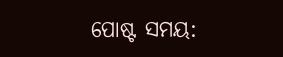ପୋଷ୍ଟ ସମୟ: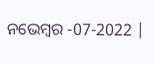ନଭେମ୍ବର -07-2022 |